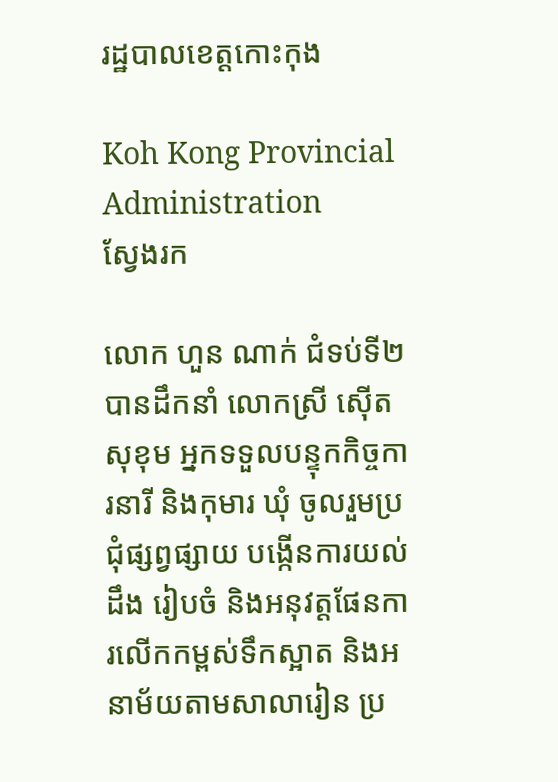រដ្ឋបាលខេត្តកោះកុង

Koh Kong Provincial Administration
ស្វែងរក

លោក ហួន ណាក់ ជំទប់ទី២ បានដឹកនាំ លោកស្រី ស៊ើត សុខុម អ្នកទទួលបន្ទុកកិច្ចការនារី និងកុមារ ឃុំ ចូលរួមប្រជុំផ្សព្វផ្សាយ បង្កើនការយល់ដឹង រៀបចំ និងអនុវត្តផែនការលើកកម្ពស់ទឹកស្អាត និងអនាម័យតាមសាលារៀន ប្រ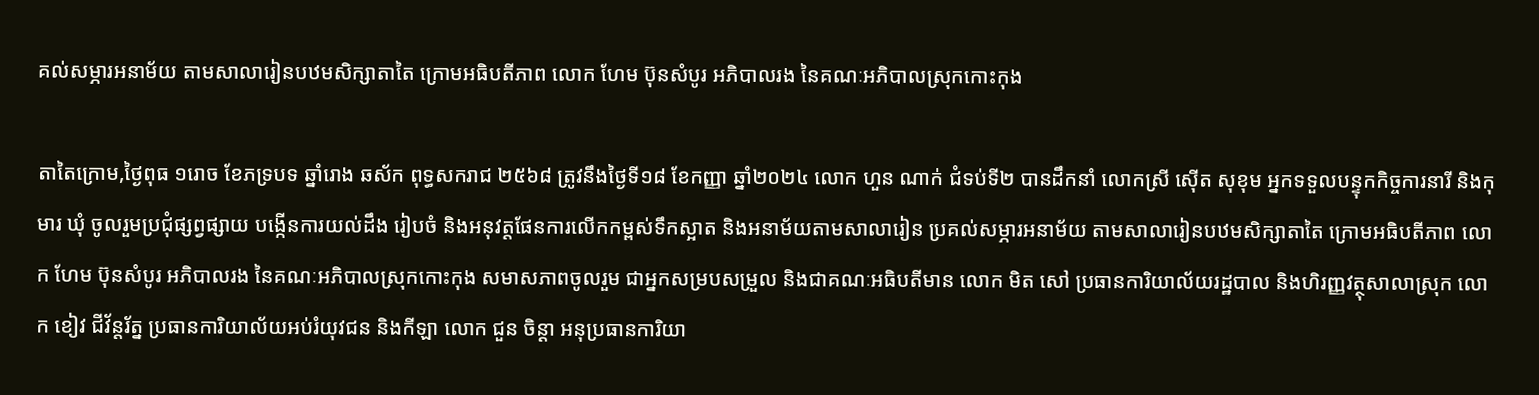គល់សម្ភារអនាម័យ តាមសាលារៀនបឋមសិក្សាតាតៃ ក្រោមអធិបតីភាព លោក ហែម ប៊ុនសំបូរ អភិបាលរង នៃគណៈអភិបាលស្រុកកោះកុង

តាតៃក្រោម,ថ្ងៃពុធ ១រោច ខែភទ្របទ ឆ្នាំរោង ឆស័ក ពុទ្ធសករាជ ២៥៦៨ ត្រូវនឹងថ្ងៃទី១៨ ខែកញ្ញា ឆ្នាំ២០២៤ លោក ហួន ណាក់ ជំទប់ទី២ បានដឹកនាំ លោកស្រី ស៊ើត សុខុម អ្នកទទួលបន្ទុកកិច្ចការនារី និងកុមារ ឃុំ ចូលរួមប្រជុំផ្សព្វផ្សាយ បង្កើនការយល់ដឹង រៀបចំ និងអនុវត្តផែនការលើកកម្ពស់ទឹកស្អាត និងអនាម័យតាមសាលារៀន ប្រគល់សម្ភារអនាម័យ តាមសាលារៀនបឋមសិក្សាតាតៃ ក្រោមអធិបតីភាព លោក ហែម ប៊ុនសំបូរ អភិបាលរង នៃគណៈអភិបាលស្រុកកោះកុង សមាសភាពចូលរួម ជាអ្នកសម្របសម្រួល និងជាគណៈអធិបតីមាន លោក មិត សៅ ប្រធានការិយាល័យរដ្ឋបាល និងហិរញ្ញវត្ថុសាលាស្រុក លោក ខៀវ ជីវ័ន្ដរ័ត្ន ប្រធានការិយាល័យអប់រំយុវជន និងកីឡា លោក ជួន ចិន្ដា អនុប្រធានការិយា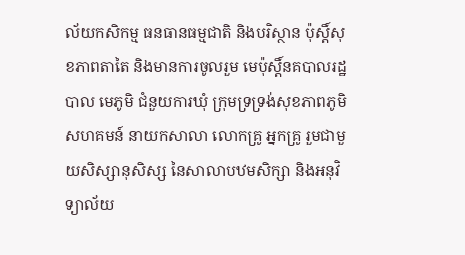ល័យកសិកម្ម ធនធានធម្មជាតិ និងបរិស្ថាន ប៉ុស្ដិ៍សុខភាពតាតៃ និងមានការចូលរួម មេប៉ុស្តិ៍នគបាលរដ្ឋបាល មេភូមិ ជំនួយការឃុំ ក្រុមទ្រទ្រង់សុខភាពភូមិ សហគមន៍ នាយកសាលា លោកគ្រូ អ្នកគ្រូ រួមជាមួយសិស្សានុសិស្ស នៃសាលាបឋមសិក្សា និងអនុវិទ្យាល័យ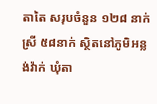តាតៃ សរុបចំនួន ១២៨ នាក់ ស្រី ៥៨នាក់ ស្ថិតនៅភូមិអន្លង់វ៉ាក់ ឃុំតា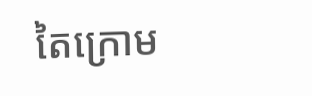តៃក្រោម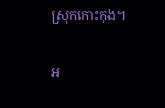ស្រុកកោះកុង។

អ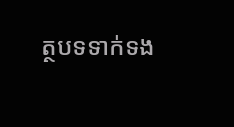ត្ថបទទាក់ទង